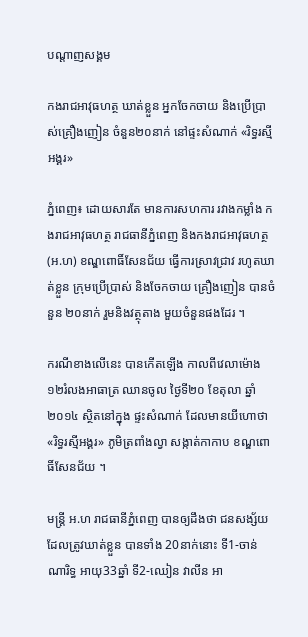បណ្តាញសង្គម

កងរាជអាវុធហត្ថ ឃាត់ខ្លួន អ្នកចែកចាយ និងប្រើប្រាស់គ្រឿងញៀន ចំនួន២០នាក់ នៅផ្ទះសំណាក់ «រិទ្ធរស្មីអង្គរ»

ភ្នំពេញ៖ ដោយសារតែ មានការសហការ រវាងកម្លាំង កងរាជអាវុធហត្ថ រាជធានីភ្នំពេញ និងកងរាជអាវុធហត្ថ (អ.ហ) ខណ្ឌពោធិ៍សែនជ័យ ធ្វើការស្រាវជ្រាវ រហូតឃាត់ខ្លួន ក្រុមប្រើប្រាស់ និងចែកចាយ គ្រឿងញៀន បានចំនួន ២០នាក់ រួមនិងវត្ថុតាង មួយចំនួនផងដែរ ។

ករណីខាងលើនេះ បានកើតឡើង កាលពីវេលាម៉ោង ១២រំលងអាធាត្រ ឈានចូល ថ្ងៃទី២០ ខែតុលា ឆ្នាំ២០១៤ ស្ថិតនៅក្នុង ផ្ទះសំណាក់ ដែលមានយីហោថា «រិទ្ធរស្មីអង្គរ» ភូមិត្រពាំងល្វា សង្កាត់កាកាប ខណ្ឌពោធិ៍សែនជ័យ ។

មន្រ្តី អ.ហ រាជធានីភ្នំពេញ បានឲ្យដឹងថា ជនសង្ស័យ ដែលត្រូវឃាត់ខ្លួន បានទាំង 20នាក់នោះ ទី1-ចាន់ ណារិទ្ធ អាយុ33ឆ្នាំ ទី2-ឈៀន វាលីន អា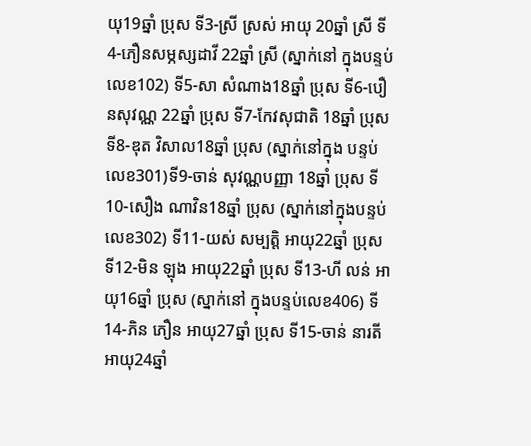យុ19ឆ្នាំ ប្រុស ទី3-ស្រី ស្រស់ អាយុ 20ឆ្នាំ ស្រី ទី4-ភឿនសម្ភស្សដាវី 22ឆ្នាំ ស្រី (ស្នាក់នៅ ក្នុងបន្ទប់លេខ102) ទី5-សា សំណាង18ឆ្នាំ ប្រុស ទី6-បឿនសុវណ្ណ 22ឆ្នាំ ប្រុស ទី7-កែវសុជាតិ 18ឆ្នាំ ប្រុស ទី8-ឌុត វិសាល18ឆ្នាំ ប្រុស (ស្នាក់នៅក្នុង បន្ទប់លេខ301)ទី9-ចាន់ សុវណ្ណបញ្ញា 18ឆ្នាំ ប្រុស ទី10-សឿង ណាវិន18ឆ្នាំ ប្រុស (ស្នាក់នៅក្នុងបន្ទប់លេខ302) ទី11-យស់ សម្បត្តិ អាយុ22ឆ្នាំ ប្រុស ទី12-មិន ឡុង អាយុ22ឆ្នាំ ប្រុស ទី13-ហី លន់ អាយុ16ឆ្នាំ ប្រុស (ស្នាក់នៅ ក្នុងបន្ទប់លេខ406) ទី14-ភិន ភឿន អាយុ27ឆ្នាំ ប្រុស ទី15-ចាន់ នារតី អាយុ24ឆ្នាំ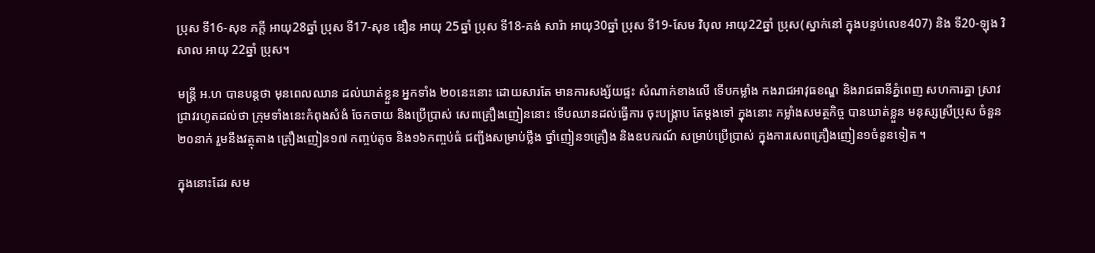ប្រុស ទី16-សុខ ភក្តី អាយុ28ឆ្នាំ ប្រុស ទី17-សុខ ឌឿន អាយុ 25ឆ្នាំ ប្រុស ទី18-គង់ សារ៉ា អាយុ30ឆ្នាំ ប្រុស ទី19-សែម វិបុល អាយុ22ឆ្នាំ ប្រុស(ស្នាក់នៅ ក្នុងបន្ទប់លេខ407) និង ទី20-ឡុង វិសាល អាយុ 22ឆ្នាំ ប្រុស។

មន្រ្តី អ.ហ បានបន្តថា មុនពេលឈាន ដល់ឃាត់ខ្លួន អ្នកទាំង ២០នេះនោះ ដោយសារតែ មានការសង្ស័យផ្ទះ សំណាក់ខាងលើ ទើបកម្លាំង កងរាជអាវុធខណ្ឌ និងរាជធានីភ្នំពេញ សហការគ្នា ស្រាវជ្រាវរហូតដល់ថា ក្រុមទាំងនេះកំពុងសំងំ ចែកចាយ និងប្រើប្រាស់ សេពគ្រឿងញៀននោះ ទើបឈានដល់ធ្វើការ ចុះបង្ក្រាប តែម្តងទៅ ក្នុងនោះ កម្លាំងសមត្ថកិច្ច បានឃាត់ខ្លួន មនុស្សស្រីប្រុស ចំនួន២០នាក់ រួមនឹងវត្ថុតាង គ្រឿងញៀន១៧ កញ្ចប់តូច និង១៦កញ្ចប់ធំ ជញ្ជីងសម្រាប់ថ្លឹង ថ្នាំញៀន១គ្រឿង និងឧបករណ៍ សម្រាប់ប្រើប្រាស់ ក្នុងការសេពគ្រឿងញៀន១ចំនួនទៀត ។

ក្នុងនោះដែរ សម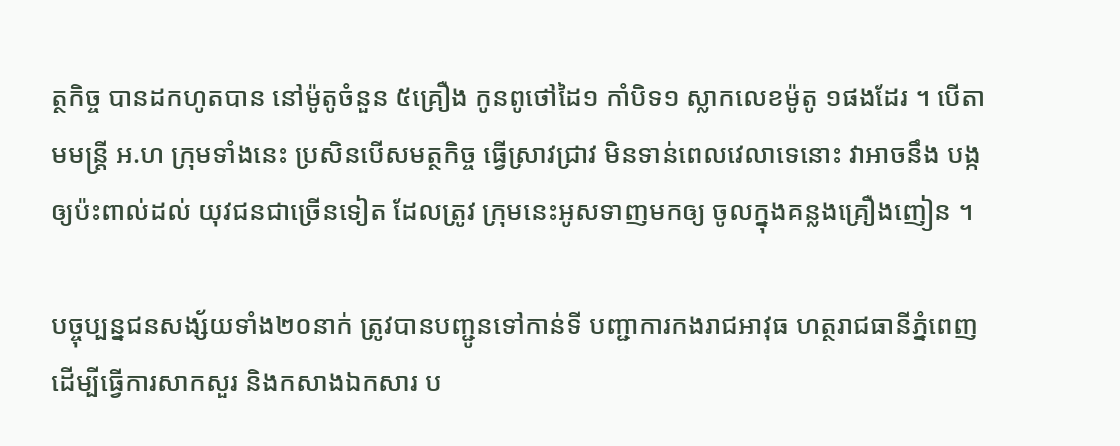ត្ថកិច្ច បានដកហូតបាន នៅម៉ូតូចំនួន ៥គ្រឿង កូនពូថៅដៃ១ កាំបិទ១ ស្លាកលេខម៉ូតូ ១ផងដែរ ។ បើតាមមន្រ្តី អ.ហ ក្រុមទាំងនេះ ប្រសិនបើសមត្ថកិច្ច ធ្វើស្រាវជ្រាវ មិនទាន់ពេលវេលាទេនោះ វាអាចនឹង បង្កឲ្យប៉ះពាល់ដល់ យុវជនជាច្រើនទៀត ដែលត្រូវ ក្រុមនេះអូសទាញមកឲ្យ ចូលក្នុងគន្លងគ្រឿងញៀន ។

បច្ចុប្បន្នជនសង្ស័យទាំង២០នាក់ ត្រូវបានបញ្ជូនទៅកាន់ទី បញ្ជាការកងរាជអាវុធ ហត្ថរាជធានីភ្នំពេញ ដើម្បីធ្វើការសាកសួរ និងកសាងឯកសារ ប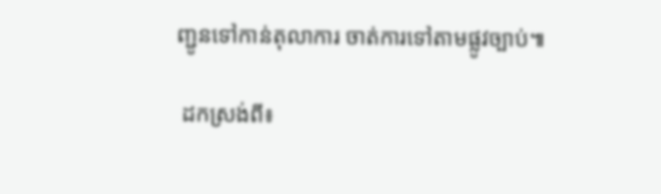ញ្ជូនទៅកាន់តុលាការ ចាត់ការទៅតាមផ្លូវច្បាប់៕

 ដកស្រង់ពី៖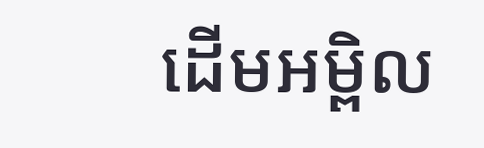ដើមអម្ពិល